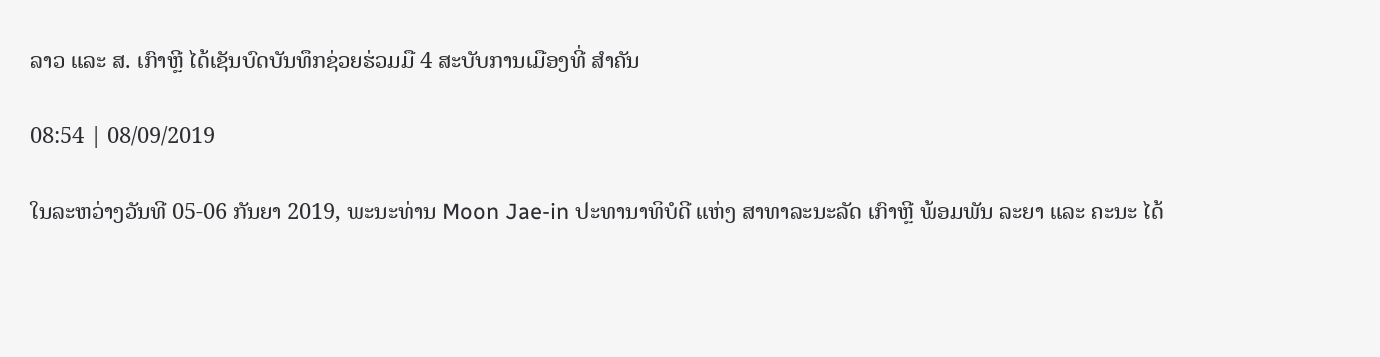ລາວ ແລະ ສ. ເກົາຫຼີ ໄດ້ເຊັນບົດບັນທຶກຊ່ວຍຮ່ວມມື 4 ສະບັບການເມືອງທີ່ ສຳຄັນ

08:54 | 08/09/2019

ໃນລະຫວ່າງວັນທີ 05-06 ກັນຍາ 2019, ພະນະທ່ານ Moon Jae-in ປະທານາທິບໍດີ ແຫ່ງ ສາທາລະນະລັດ ເກົາຫຼີ ພ້ອມພັນ ລະຍາ ແລະ ຄະນະ ໄດ້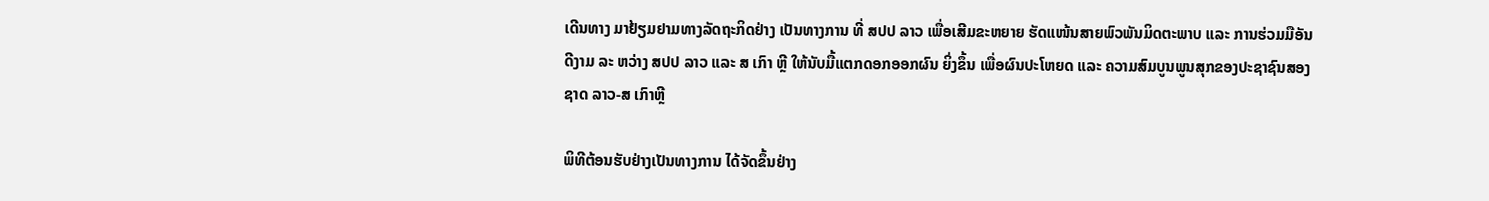ເດີນທາງ ມາຢ້ຽມຢາມທາງລັດຖະກິດຢ່າງ ເປັນທາງການ ທີ່ ສປປ ລາວ ເພື່ອເສີມຂະຫຍາຍ ຮັດແໜ້ນສາຍພົວພັນມິດຕະພາບ ແລະ ການຮ່ວມມືອັນດີງາມ ລະ ຫວ່າງ ສປປ ລາວ ແລະ ສ ເກົາ ຫຼີ ໃຫ້ນັບມື້ແຕກດອກອອກຜົນ ຍິ່ງຂຶ້ນ ເພື່ອຜົນປະໂຫຍດ ແລະ ຄວາມສົມບູນພູນສຸກຂອງປະຊາຊົນສອງຊາດ ລາວ-ສ ເກົາຫຼີ

ພິທີຕ້ອນຮັບຢ່າງເປັນທາງການ ໄດ້ຈັດຂຶ້ນຢ່າງ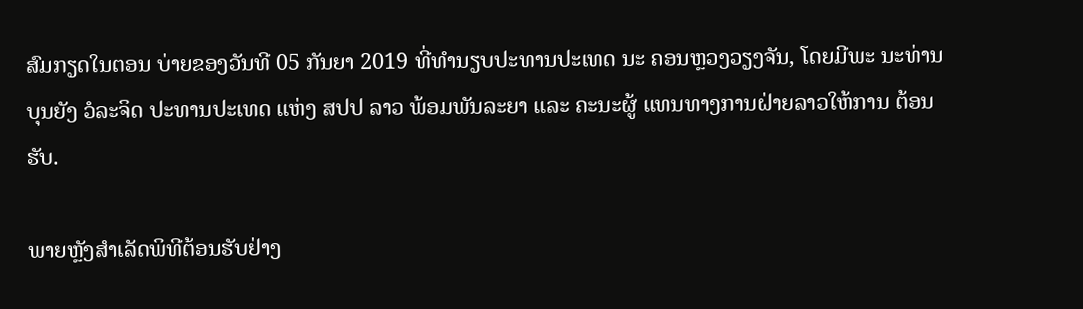ສົມກຽດໃນຕອນ ບ່າຍຂອງວັນທີ 05 ກັນຍາ 2019 ທີ່ທໍານຽບປະທານປະເທດ ນະ ຄອນຫຼວງວຽງຈັນ, ໂດຍມີພະ ນະທ່ານ ບຸນຍັງ ວໍລະຈິດ ປະທານປະເທດ ແຫ່ງ ສປປ ລາວ ພ້ອມພັນລະຍາ ແລະ ຄະນະຜູ້ ແທນທາງການຝ່າຍລາວໃຫ້ການ ຕ້ອນຮັບ.

ພາຍຫຼັງສຳເລັດພິທີຕ້ອນຮັບຢ່າງ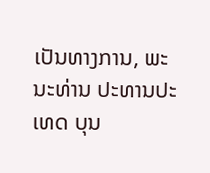ເປັນທາງການ, ພະນະທ່ານ ປະທານປະເທດ ບຸນ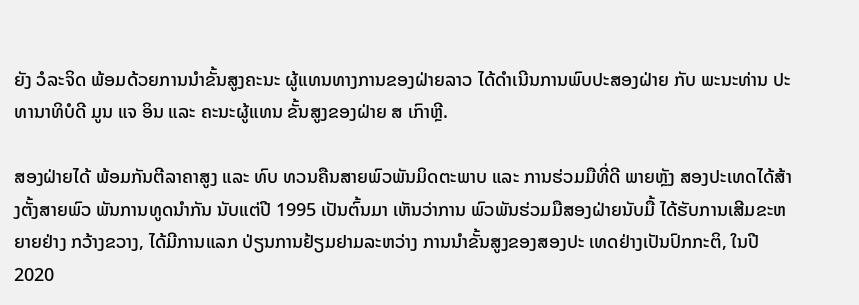ຍັງ ວໍລະຈິດ ພ້ອມດ້ວຍການນໍາຂັ້ນສູງຄະນະ ຜູ້ແທນທາງການຂອງຝ່າຍລາວ ໄດ້ດໍາເນີນການພົບປະສອງຝ່າຍ ກັບ ພະນະທ່ານ ປະທານາທິບໍດີ ມູນ ແຈ ອິນ ແລະ ຄະນະຜູ້ແທນ ຂັ້ນສູງຂອງຝ່າຍ ສ ເກົາຫຼີ.

ສອງຝ່າຍໄດ້ ພ້ອມກັນຕີລາຄາສູງ ແລະ ທົບ ທວນຄືນສາຍພົວພັນມິດຕະພາບ ແລະ ການຮ່ວມມືທີ່ດີ ພາຍຫຼັງ ສອງປະເທດໄດ້ສ້າງຕັ້ງສາຍພົວ ພັນການທູດນຳກັນ ນັບແຕ່ປີ 1995 ເປັນຕົ້ນມາ ເຫັນວ່າການ ພົວພັນຮ່ວມມືສອງຝ່າຍນັບມື້ ໄດ້ຮັບການເສີມຂະຫຍາຍຢ່າງ ກວ້າງຂວາງ, ໄດ້ມີການແລກ ປ່ຽນການຢ້ຽມຢາມລະຫວ່າງ ການນຳຂັ້ນສູງຂອງສອງປະ ເທດຢ່າງເປັນປົກກະຕິ, ໃນປີ 2020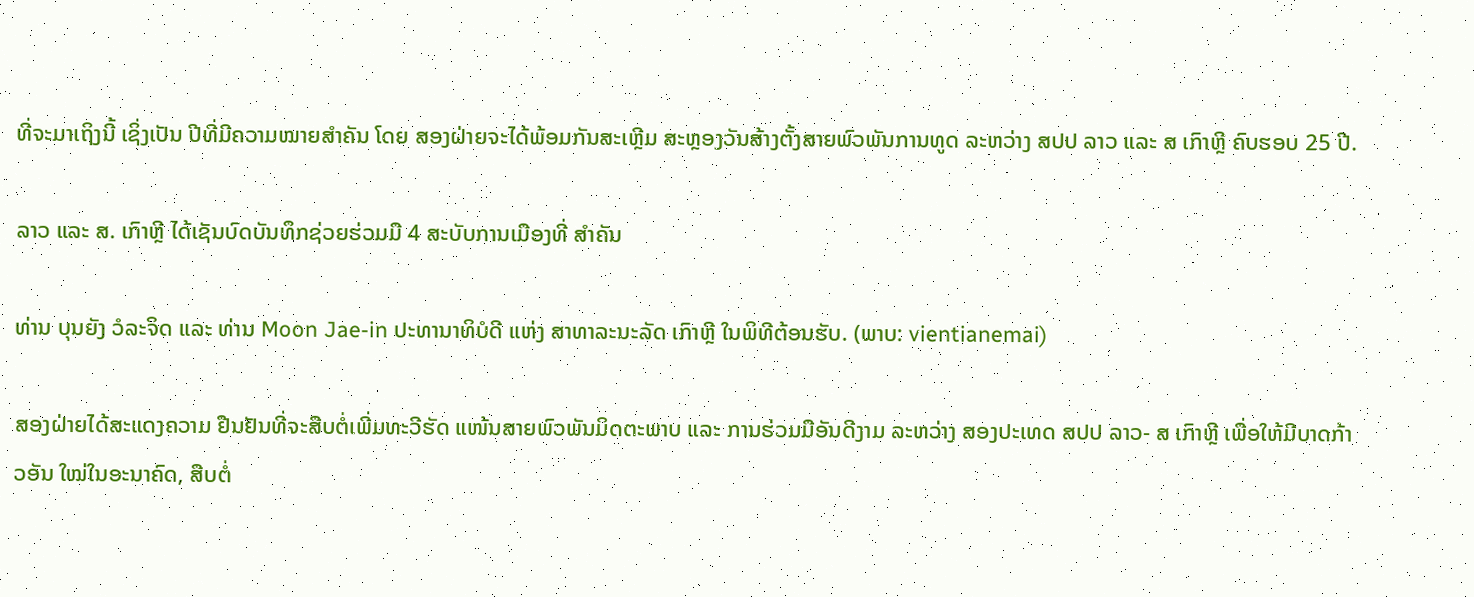ທີ່ຈະມາເຖິງນີ້ ເຊິ່ງເປັນ ປີທີ່ມີຄວາມໝາຍສໍາຄັນ ໂດຍ ສອງຝ່າຍຈະໄດ້ພ້ອມກັນສະເຫຼີມ ສະຫຼອງວັນສ້າງຕັ້ງສາຍພົວພັນການທູດ ລະຫວ່າງ ສປປ ລາວ ແລະ ສ ເກົາຫຼີ ຄົບຮອບ 25 ປີ.

ລາວ ແລະ ສ. ເກົາຫຼີ ໄດ້ເຊັນບົດບັນທຶກຊ່ວຍຮ່ວມມື 4 ສະບັບການເມືອງທີ່ ສຳຄັນ

ທ່ານ ບຸນຍັງ ວໍລະຈິດ ແລະ ທ່ານ Moon Jae-in ປະທານາທິບໍດີ ແຫ່ງ ສາທາລະນະລັດ ເກົາຫຼີ ໃນພິທີຕ້ອນຮັບ. (ພາບ: vientianemai)

ສອງຝ່າຍໄດ້ສະແດງຄວາມ ຢືນຢັນທີ່ຈະສືບຕໍ່ເພີ່ມທະວີຮັດ ແໜ້ນສາຍພົວພັນມິດຕະພາບ ແລະ ການຮ່ວມມືອັນດີງາມ ລະຫວ່າງ ສອງປະເທດ ສປປ ລາວ- ສ ເກົາຫຼີ ເພື່ອໃຫ້ມີບາດກ້າວອັນ ໃໝ່ໃນອະນາຄົດ, ສືບຕໍ່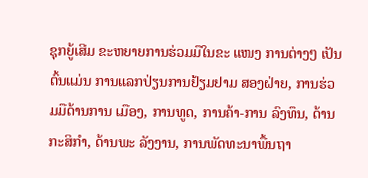ຊຸກຍູ້ເສີມ ຂະຫຍາຍການຮ່ວມມືໃນຂະ ແໜງ ການຕ່າງໆ ເປັນຕົ້ນແມ່ນ ການແລກປ່ຽນການຢ້ຽມຢາມ ສອງຝ່າຍ, ການຮ່ວມມືດ້ານການ ເມືອງ, ການທູດ, ການຄ້າ-ການ ລົງທຶນ, ດ້ານກະສິກຳ, ດ້ານພະ ລັງງານ, ການພັດທະນາພື້ນຖາ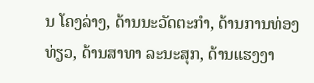ນ ໂຄງລ່າງ, ດ້ານນະວັດຕະກຳ, ດ້ານການທ່ອງທ່ຽວ, ດ້ານສາທາ ລະນະສຸກ, ດ້ານແຮງງາ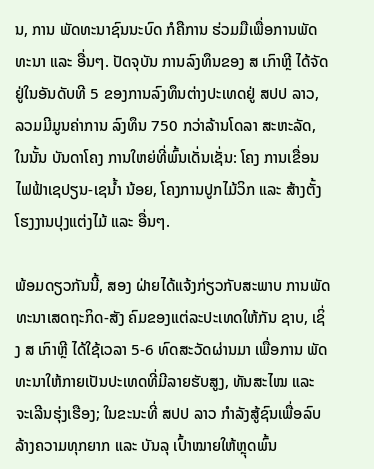ນ, ການ ພັດທະນາຊົນນະບົດ ກໍຄືການ ຮ່ວມມືເພື່ອການພັດທະນາ ແລະ ອື່ນໆ. ປັດຈຸບັນ ການລົງທຶນຂອງ ສ ເກົາຫຼີ ໄດ້ຈັດຢູ່ໃນອັນດັບທີ 5 ຂອງການລົງທຶນຕ່າງປະເທດຢູ່ ສປປ ລາວ, ລວມມີມູນຄ່າການ ລົງທຶນ 750 ກວ່າລ້ານໂດລາ ສະຫະລັດ, ໃນນັ້ນ ບັນດາໂຄງ ການໃຫຍ່ທີ່ພົ້ນເດັ່ນເຊັ່ນ: ໂຄງ ການເຂື່ອນໄຟຟ້າເຊປຽນ-ເຊນໍ້າ ນ້ອຍ, ໂຄງການປູກໄມ້ວິກ ແລະ ສ້າງຕັ້ງໂຮງງານປຸງແຕ່ງໄມ້ ແລະ ອື່ນໆ.

ພ້ອມດຽວກັນນີ້, ສອງ ຝ່າຍໄດ້ແຈ້ງກ່ຽວກັບສະພາບ ການພັດທະນາເສດຖະກິດ-ສັງ ຄົມຂອງແຕ່ລະປະເທດໃຫ້ກັນ ຊາບ, ເຊິ່ງ ສ ເກົາຫຼີ ໄດ້ໃຊ້ເວລາ 5-6 ທົດສະວັດຜ່ານມາ ເພື່ອການ ພັດທະນາໃຫ້ກາຍເປັນປະເທດທີ່ມີລາຍຮັບສູງ, ທັນສະໄໝ ແລະ ຈະເລີນຮຸ່ງເຮືອງ; ໃນຂະນະທີ່ ສປປ ລາວ ກຳລັງສູ້ຊົນເພື່ອລົບ ລ້າງຄວາມທຸກຍາກ ແລະ ບັນລຸ ເປົ້າໝາຍໃຫ້ຫຼຸດພົ້ນ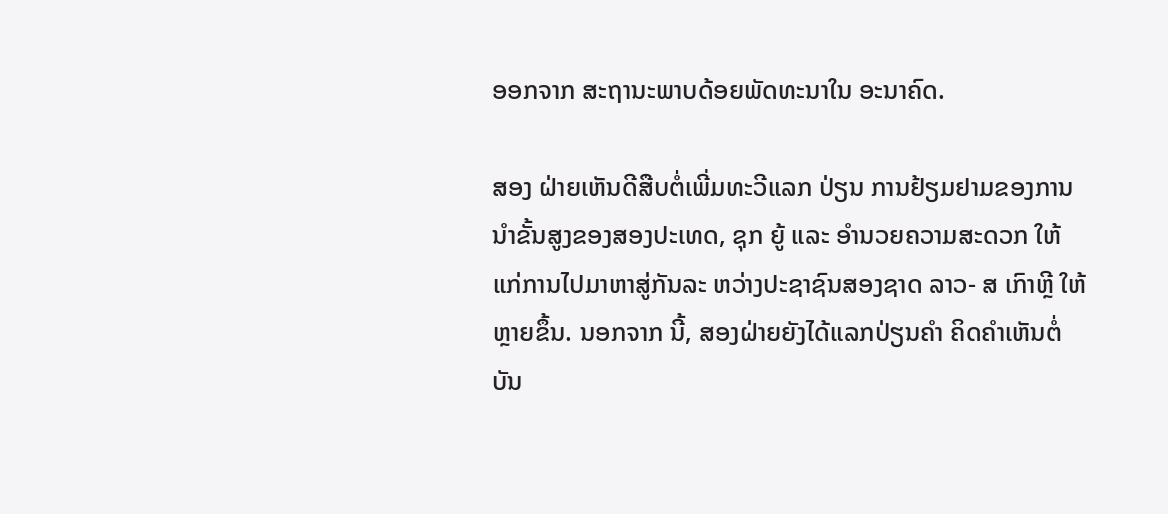ອອກຈາກ ສະຖານະພາບດ້ອຍພັດທະນາໃນ ອະນາຄົດ.

ສອງ ຝ່າຍເຫັນດີສືບຕໍ່ເພີ່ມທະວີແລກ ປ່ຽນ ການຢ້ຽມຢາມຂອງການ ນໍາຂັ້ນສູງຂອງສອງປະເທດ, ຊຸກ ຍູ້ ແລະ ອໍານວຍຄວາມສະດວກ ໃຫ້ແກ່ການໄປມາຫາສູ່ກັນລະ ຫວ່າງປະຊາຊົນສອງຊາດ ລາວ- ສ ເກົາຫຼີ ໃຫ້ຫຼາຍຂຶ້ນ. ນອກຈາກ ນີ້, ສອງຝ່າຍຍັງໄດ້ແລກປ່ຽນຄຳ ຄິດຄຳເຫັນຕໍ່ບັນ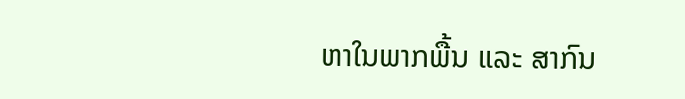ຫາໃນພາກພື້ນ ແລະ ສາກົນ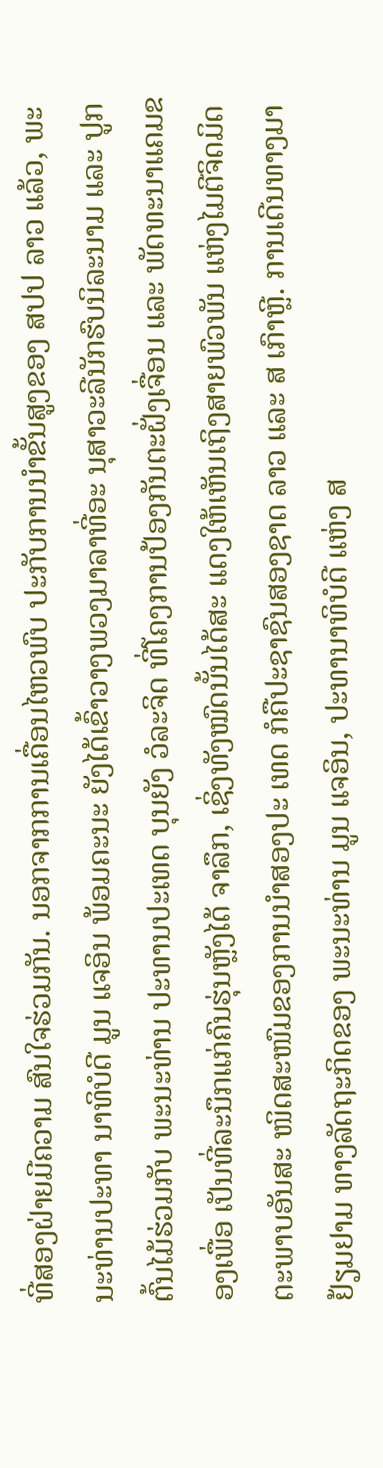ທີ່ສອງຝ່າຍມີຄວາມ ສົນໃຈຮ່ວມກັນ. ນອກຈາກການເຄື່ອນໄຫວພົບ ປະກັບການນໍາຂັ້ນສູງຂອງ ສປປ ລາວ ແລ້ວ, ພະນະທ່ານປະທາ ນາທິບໍດີ ມູນ ແຈອິນ ພ້ອມຄະນະ ຍັງໄດ້ເຂົ້າວາງພວງມາລາທີ່ອະ ນຸສາວະລີນັກຮົບນິລະນາມ ແລະ ປູກຕົ້ນໄມ້ຮ່ວມກັບ ພະນະທ່ານ ປະທານປະເທດ ບຸນຍັງ ວໍລະຈິດ ທີ່ໂຄງການປ້ອງກັນຕະຝັ່ງເຈື່ອນ ແລະ ພັດທະນາແຄມຂອງເພື່ອ ເປັນທີ່ລະນຶກແກ່ຄົນຮຸ່ນຫຼັງໄດ້ ຈາລຶກ, ເຊິ່ງທັງໝົດນັ້ນໄດ້ສະ ແດງໃຫ້ເຫັນເຖິງສາຍພົວພັນ ແຫ່ງໄມຕີຈິດມິດຕະພາບອັນສະ ໜິດສະໜົມຂອງການນຳສອງປະ ເທດ ກໍຄືປະຊາຊົນສອງຊາດ ລາວ ແລະ ສ ເກົາຫຼີ. ການເດີນທາງມາຢ້ຽມຢາມ ທາງລັດຖະກິດຂອງ ພະນະທ່ານ ມູນ ແຈອິນ, ປະທານາທິບໍດີ ແຫ່ງ ສ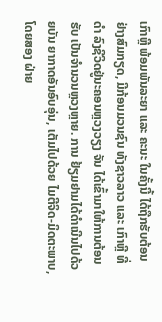ເກົາຫຼີ ພ້ອມພັນລະຍາ ແລະ ຄະນະ ໃນຄັ້ງນີ້ ໄດ້ຖືກຮັບຕ້ອນ ຢ່າງສົມກຽດ, ມີກ້ອນມວນຊົນ ທັງຊາວລາວ ແລະ ເກົາຫຼີ ທີ່ດໍາ ລົງຊີວິດຢູ່ນະຄອນຫຼວງວຽງ ຈັນ ໄດ້ເຂົ້າມາໃຫ້ການຕ້ອນຮັບ ເປັນຈຳນວນຫຼວງຫຼາຍ. ການ ຢ້ຽມຢາມໄດ້ດຳເນີນໄປດ້ວຍບັນ ຍາກາດອັນອົບອຸ່ນ, ເຕັມໄປດ້ວຍ ໄມຕີຈິດ-ມິດຕະພາບ, ໂດຍສອງ ຝ່າຍ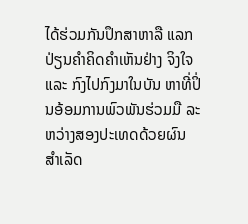ໄດ້ຮ່ວມກັນປຶກສາຫາລື ແລກປ່ຽນຄຳຄິດຄຳເຫັນຢ່າງ ຈິງໃຈ ແລະ ກົງໄປກົງມາໃນບັນ ຫາທີ່ປິ່ນອ້ອມການພົວພັນຮ່ວມມື ລະຫວ່າງສອງປະເທດດ້ວຍຜົນ ສໍາເລັດ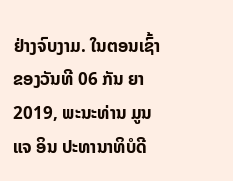ຢ່າງຈົບງາມ. ໃນຕອນເຊົ້າຂອງວັນທີ 06 ກັນ ຍາ 2019, ພະນະທ່ານ ມູນ ແຈ ອິນ ປະທານາທິບໍດີ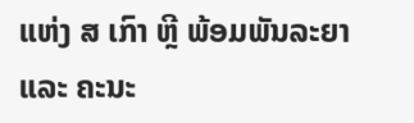ແຫ່ງ ສ ເກົາ ຫຼີ ພ້ອມພັນລະຍາ ແລະ ຄະນະ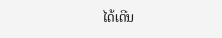ໄດ້ເດີນ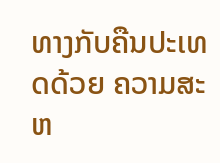ທາງກັບຄືນປະເທດດ້ວຍ ຄວາມສະຫ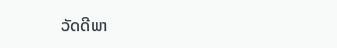ວັດດີພາ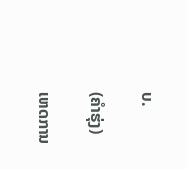ບ.

(ຄຳຮຸ່ງ)

ເຫດການ